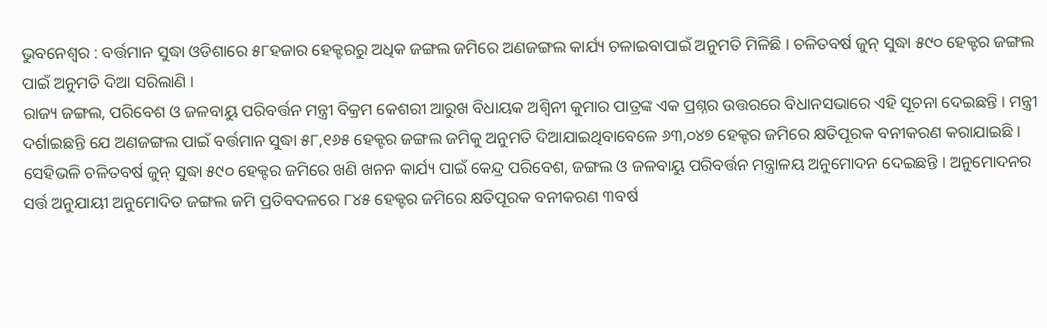ଭୁବନେଶ୍ୱର : ବର୍ତ୍ତମାନ ସୁଦ୍ଧା ଓଡିଶାରେ ୫୮ହଜାର ହେକ୍ଟରରୁ ଅଧିକ ଜଙ୍ଗଲ ଜମିରେ ଅଣଜଙ୍ଗଲ କାର୍ଯ୍ୟ ଚଳାଇବାପାଇଁ ଅନୁମତି ମିଳିଛି । ଚଳିତବର୍ଷ ଜୁନ୍ ସୁଦ୍ଧା ୫୯୦ ହେକ୍ଟର ଜଙ୍ଗଲ ପାଇଁ ଅନୁମତି ଦିଆ ସରିଲାଣି ।
ରାଜ୍ୟ ଜଙ୍ଗଲ, ପରିବେଶ ଓ ଜଳବାୟୁ ପରିବର୍ତ୍ତନ ମନ୍ତ୍ରୀ ବିକ୍ରମ କେଶରୀ ଆରୁଖ ବିଧାୟକ ଅଶ୍ୱିନୀ କୁମାର ପାତ୍ରଙ୍କ ଏକ ପ୍ରଶ୍ନର ଉତ୍ତରରେ ବିଧାନସଭାରେ ଏହି ସୂଚନା ଦେଇଛନ୍ତି । ମନ୍ତ୍ରୀ ଦର୍ଶାଇଛନ୍ତି ଯେ ଅଣଜଙ୍ଗଲ ପାଇଁ ବର୍ତ୍ତମାନ ସୁଦ୍ଧା ୫୮,୧୬୫ ହେକ୍ଟର ଜଙ୍ଗଲ ଜମିକୁ ଅନୁମତି ଦିଆଯାଇଥିବାବେଳେ ୬୩,୦୪୭ ହେକ୍ଟର ଜମିରେ କ୍ଷତିପୂରକ ବନୀକରଣ କରାଯାଇଛି ।
ସେହିଭଳି ଚଳିତବର୍ଷ ଜୁନ୍ ସୁଦ୍ଧା ୫୯୦ ହେକ୍ଟର ଜମିରେ ଖଣି ଖନନ କାର୍ଯ୍ୟ ପାଇଁ କେନ୍ଦ୍ର ପରିବେଶ, ଜଙ୍ଗଲ ଓ ଜଳବାୟୁ ପରିବର୍ତ୍ତନ ମନ୍ତ୍ରାଳୟ ଅନୁମୋଦନ ଦେଇଛନ୍ତି । ଅନୁମୋଦନର ସର୍ତ୍ତ ଅନୁଯାୟୀ ଅନୁମୋଦିତ ଜଙ୍ଗଲ ଜମି ପ୍ରତିବଦଳରେ ୮୪୫ ହେକ୍ଟର ଜମିରେ କ୍ଷତିପୂରକ ବନୀକରଣ ୩ବର୍ଷ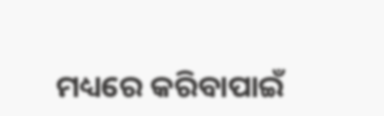ମଧ୍ୟରେ କରିବାପାଇଁ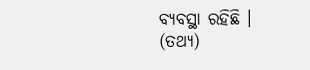ବ୍ୟବସ୍ଥା ରହିଛି । (ତଥ୍ୟ)